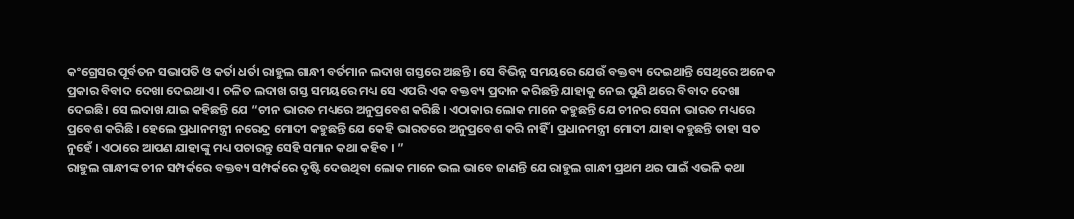କଂଗ୍ରେସର ପୂର୍ବତନ ସଭାପତି ଓ କର୍ତା ଧର୍ତା ରାହୁଲ ଗାନ୍ଧୀ ବର୍ତମାନ ଲଦାଖ ଗସ୍ତରେ ଅଛନ୍ତି । ସେ ବିଭିନ୍ନ ସମୟରେ ଯେଉଁ ବକ୍ତବ୍ୟ ଦେଇଥାନ୍ତି ସେଥିରେ ଅନେକ ପ୍ରକାର ବିବାଦ ଦେଖା ଦେଇଥାଏ । ଚଳିତ ଲଦାଖ ଗସ୍ତ ସମୟରେ ମଧ୍ୟ ସେ ଏପରି ଏକ ବକ୍ତବ୍ୟ ପ୍ରଦାନ କରିଛନ୍ତି ଯାହାକୁ ନେଇ ପୁଣି ଥରେ ବିବାଦ ଦେଖା ଦେଇଛି। ସେ ଲଦାଖ ଯାଇ କହିଛନ୍ତି ଯେ “ଚୀନ ଭାରତ ମଧ୍ୟରେ ଅନୁପ୍ରବେଶ କରିଛି । ଏଠାକାର ଲୋକ ମାନେ କହୁଛନ୍ତି ଯେ ଚୀନର ସେନା ଭାରତ ମଧ୍ୟରେ ପ୍ରବେଶ କରିଛି । ହେଲେ ପ୍ରଧାନମନ୍ତ୍ରୀ ନରେନ୍ଦ୍ର ମୋଦୀ କହୁଛନ୍ତି ଯେ କେହି ଭାରତରେ ଅନୁପ୍ରବେଶ କରି ନାହିଁ । ପ୍ରଧାନମନ୍ତ୍ରୀ ମୋଦୀ ଯାହା କହୁଛନ୍ତି ତାହା ସତ ନୁହେଁ । ଏଠାରେ ଆପଣ ଯାହାଙ୍କୁ ମଧ୍ୟ ପଚାରନ୍ତୁ ସେହି ସମାନ କଥା କହିବ । ”
ରାହୁଲ ଗାନ୍ଧୀଙ୍କ ଚୀନ ସମ୍ପର୍କରେ ବକ୍ତବ୍ୟ ସମ୍ପର୍କରେ ଦୃଷ୍ଟି ଦେଉଥିବା ଲୋକ ମାନେ ଭଲ ଭାବେ ଜାଣନ୍ତି ଯେ ରାହୁଲ ଗାନ୍ଧୀ ପ୍ରଥମ ଥର ପାଇଁ ଏଭଳି କଥା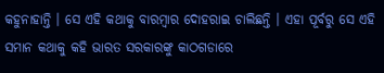କହୁନାହାନ୍ତି । ସେ ଏହି କଥାକୁ ବାରମ୍ବାର ଦୋହରାଇ ଚାଲିଛନ୍ତି । ଏହା ପୂର୍ବରୁ ସେ ଏହି ସମାନ କଥାକୁ କହି ଭାରତ ସରକାରଙ୍କୁ କାଠଗଡାରେ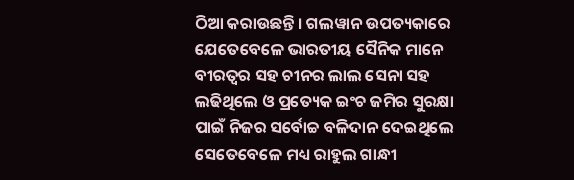ଠିଆ କରାଉଛନ୍ତି । ଗଲୱାନ ଉପତ୍ୟକାରେ ଯେତେବେଳେ ଭାରତୀୟ ସୈନିକ ମାନେ ବୀରତ୍ୱର ସହ ଚୀନର ଲାଲ ସେନା ସହ ଲଢିଥିଲେ ଓ ପ୍ରତ୍ୟେକ ଇଂଚ ଜମିର ସୁରକ୍ଷା ପାଇଁ ନିଜର ସର୍ବୋଚ୍ଚ ବଳିଦାନ ଦେଇଥିଲେ ସେତେବେଳେ ମଧ୍ୟ ରାହୁଲ ଗାନ୍ଧୀ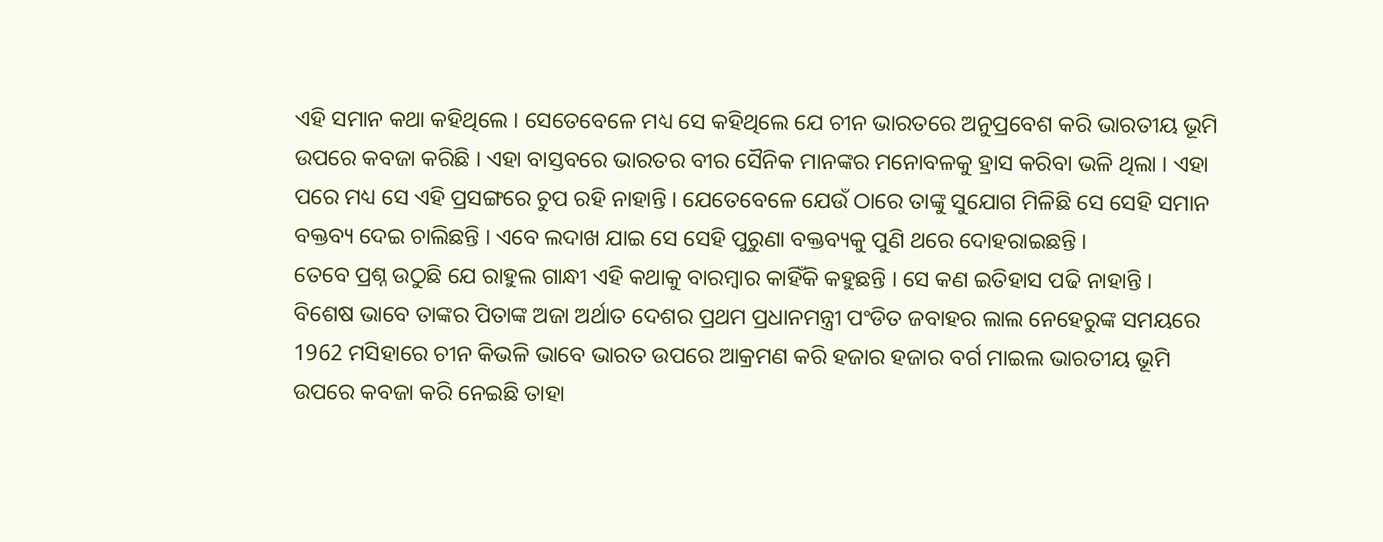ଏହି ସମାନ କଥା କହିଥିଲେ । ସେତେବେଳେ ମଧ୍ୟ ସେ କହିଥିଲେ ଯେ ଚୀନ ଭାରତରେ ଅନୁପ୍ରବେଶ କରି ଭାରତୀୟ ଭୂମି ଉପରେ କବଜା କରିଛି । ଏହା ବାସ୍ତବରେ ଭାରତର ବୀର ସୈନିକ ମାନଙ୍କର ମନୋବଳକୁ ହ୍ରାସ କରିବା ଭଳି ଥିଲା । ଏହା ପରେ ମଧ୍ୟ ସେ ଏହି ପ୍ରସଙ୍ଗରେ ଚୁପ ରହି ନାହାନ୍ତି । ଯେତେବେଳେ ଯେଉଁ ଠାରେ ତାଙ୍କୁ ସୁଯୋଗ ମିଳିଛି ସେ ସେହି ସମାନ ବକ୍ତବ୍ୟ ଦେଇ ଚାଲିଛନ୍ତି । ଏବେ ଲଦାଖ ଯାଇ ସେ ସେହି ପୁରୁଣା ବକ୍ତବ୍ୟକୁ ପୁଣି ଥରେ ଦୋହରାଇଛନ୍ତି ।
ତେବେ ପ୍ରଶ୍ନ ଉଠୁଛି ଯେ ରାହୁଲ ଗାନ୍ଧୀ ଏହି କଥାକୁ ବାରମ୍ବାର କାହିଁକି କହୁଛନ୍ତି । ସେ କଣ ଇତିହାସ ପଢି ନାହାନ୍ତି । ବିଶେଷ ଭାବେ ତାଙ୍କର ପିତାଙ୍କ ଅଜା ଅର୍ଥାତ ଦେଶର ପ୍ରଥମ ପ୍ରଧାନମନ୍ତ୍ରୀ ପଂଡିତ ଜବାହର ଲାଲ ନେହେରୁଙ୍କ ସମୟରେ 1962 ମସିହାରେ ଚୀନ କିଭଳି ଭାବେ ଭାରତ ଉପରେ ଆକ୍ରମଣ କରି ହଜାର ହଜାର ବର୍ଗ ମାଇଲ ଭାରତୀୟ ଭୂମି ଉପରେ କବଜା କରି ନେଇଛି ତାହା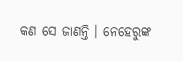କଣ ସେ ଜାଣନ୍ତି । ନେହେରୁଙ୍କ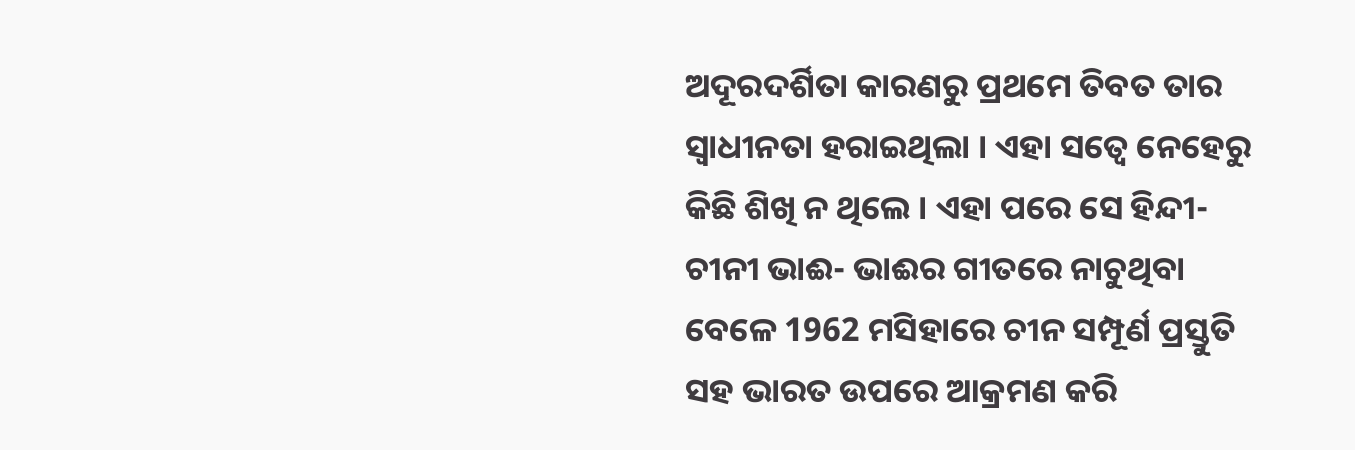ଅଦୂରଦର୍ଶିତା କାରଣରୁ ପ୍ରଥମେ ତିବତ ତାର ସ୍ୱାଧୀନତା ହରାଇଥିଲା । ଏହା ସତ୍ୱେ ନେହେରୁ କିଛି ଶିଖି ନ ଥିଲେ । ଏହା ପରେ ସେ ହିନ୍ଦୀ- ଚୀନୀ ଭାଈ- ଭାଈର ଗୀତରେ ନାଚୁଥିବା ବେଳେ 1962 ମସିହାରେ ଚୀନ ସମ୍ପୂର୍ଣ ପ୍ରସ୍ତୁତି ସହ ଭାରତ ଉପରେ ଆକ୍ରମଣ କରି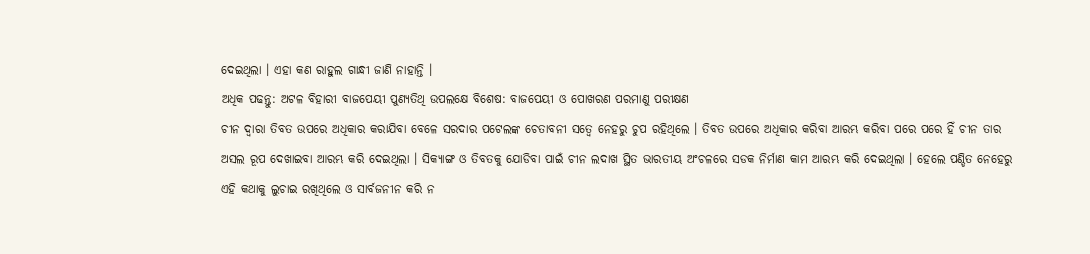ଦେଇଥିଲା । ଏହା କଣ ରାହୁଲ ଗାନ୍ଧୀ ଜାଣି ନାହାନ୍ତି ।
ଅଧିକ ପଢନ୍ତୁ: ଅଟଳ ବିହାରୀ ବାଜପେୟୀ ପୁଣ୍ୟତିଥି ଉପଲକ୍ଷେ ବିଶେଷ: ବାଜପେୟୀ ଓ ପୋଖରଣ ପରମାଣୁ ପରୀକ୍ଷଣ
ଚୀନ ଦ୍ୱାରା ତିବତ ଉପରେ ଅଧିକାର କରାଯିବା ବେଳେ ସରଦାର ପଟେଲଙ୍କ ଚେତାବନୀ ସତ୍ୱେ ନେହରୁ ଚୁପ ରହିଥିଲେ । ତିବତ ଉପରେ ଅଧିକାର କରିବା ଆରମ୍ଭ କରିବା ପରେ ପରେ ହିଁ ଚୀନ ତାର ଅସଲ ରୂପ ଦେଖାଇବା ଆରମ୍ଭ କରି ଦେଇଥିଲା । ସିକ୍ୟାଙ୍ଗ ଓ ତିବତକୁ ଯୋଡିବା ପାଇଁ ଚୀନ ଲଦାଖ ସ୍ଥିତ ଭାରତୀୟ ଅଂଚଳରେ ସଡକ ନିର୍ମାଣ କାମ ଆରମ୍ଭ କରି ଦେଇଥିଲା । ହେଲେ ପଣ୍ଡିତ ନେହେରୁ ଏହି କଥାକୁ ଲୁଚାଇ ରଖିଥିଲେ ଓ ସାର୍ବଜନୀନ କରି ନ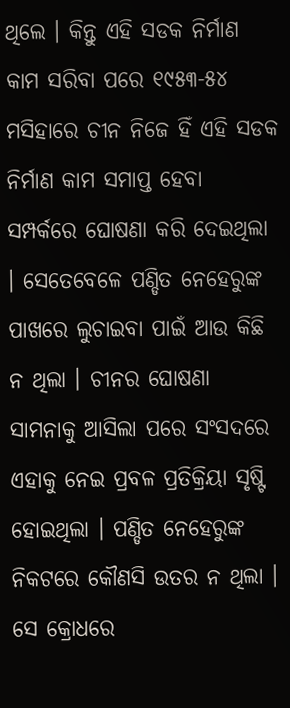ଥିଲେ । କିନ୍ତୁ ଏହି ସଡକ ନିର୍ମାଣ କାମ ସରିବା ପରେ ୧୯୫୩-୫୪ ମସିହାରେ ଚୀନ ନିଜେ ହିଁ ଏହି ସଡକ ନିର୍ମାଣ କାମ ସମାପ୍ତ ହେବା ସମ୍ପର୍କରେ ଘୋଷଣା କରି ଦେଇଥିଲା । ସେତେବେଳେ ପଣ୍ଡିତ ନେହେରୁଙ୍କ ପାଖରେ ଲୁଚାଇବା ପାଇଁ ଆଉ କିଛି ନ ଥିଲା । ଚୀନର ଘୋଷଣା ସାମନାକୁ ଆସିଲା ପରେ ସଂସଦରେ ଏହାକୁ ନେଇ ପ୍ରବଳ ପ୍ରତିକ୍ରିୟା ସୃଷ୍ଟି ହୋଇଥିଲା । ପଣ୍ଡିତ ନେହେରୁଙ୍କ ନିକଟରେ କୌଣସି ଉତର ନ ଥିଲା । ସେ କ୍ରୋଧରେ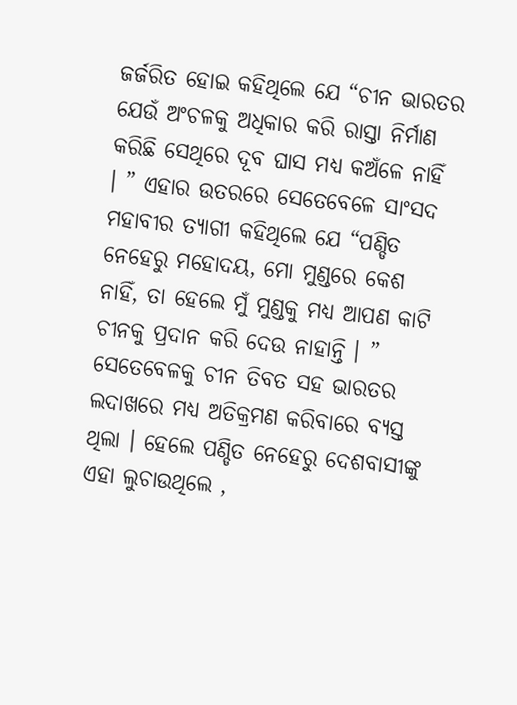ଜର୍ଜରିତ ହୋଇ କହିଥିଲେ ଯେ “ଚୀନ ଭାରତର ଯେଉଁ ଅଂଚଳକୁ ଅଧିକାର କରି ରାସ୍ତା ନିର୍ମାଣ କରିଛି ସେଥିରେ ଦୂବ ଘାସ ମଧ୍ୟ କଅଁଳେ ନାହିଁ । ” ଏହାର ଉତରରେ ସେତେବେଳେ ସାଂସଦ ମହାବୀର ତ୍ୟାଗୀ କହିଥିଲେ ଯେ “ପଣ୍ଡିତ ନେହେରୁ ମହୋଦୟ, ମୋ ମୁଣ୍ଡରେ କେଶ ନାହିଁ, ତା ହେଲେ ମୁଁ ମୁଣ୍ଡକୁ ମଧ୍ୟ ଆପଣ କାଟି ଚୀନକୁ ପ୍ରଦାନ କରି ଦେଉ ନାହାନ୍ତି । ”
ସେତେବେଳକୁ ଚୀନ ତିବତ ସହ ଭାରତର ଲଦାଖରେ ମଧ୍ୟ ଅତିକ୍ରମଣ କରିବାରେ ବ୍ୟସ୍ତ ଥିଲା । ହେଲେ ପଣ୍ଡିତ ନେହେରୁ ଦେଶବାସୀଙ୍କୁ ଏହା ଲୁଚାଉଥିଲେ ,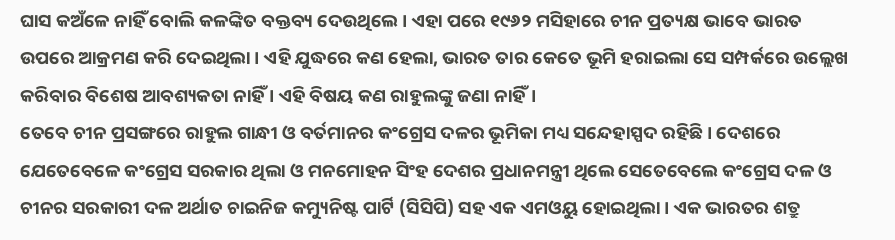ଘାସ କଅଁଳେ ନାହିଁ ବୋଲି କଳଙ୍କିତ ବକ୍ତବ୍ୟ ଦେଉଥିଲେ । ଏହା ପରେ ୧୯୬୨ ମସିହାରେ ଚୀନ ପ୍ରତ୍ୟକ୍ଷ ଭାବେ ଭାରତ ଉପରେ ଆକ୍ରମଣ କରି ଦେଇଥିଲା । ଏହି ଯୁଦ୍ଧରେ କଣ ହେଲା, ଭାରତ ତାର କେତେ ଭୂମି ହରାଇଲା ସେ ସମ୍ପର୍କରେ ଉଲ୍ଲେଖ କରିବାର ବିଶେଷ ଆବଶ୍ୟକତା ନାହିଁ । ଏହି ବିଷୟ କଣ ରାହୁଲଙ୍କୁ ଜଣା ନାହିଁ।
ତେବେ ଚୀନ ପ୍ରସଙ୍ଗରେ ରାହୁଲ ଗାନ୍ଧୀ ଓ ବର୍ତମାନର କଂଗ୍ରେସ ଦଳର ଭୂମିକା ମଧ୍ୟ ସନ୍ଦେହାସ୍ପଦ ରହିଛି । ଦେଶରେ ଯେତେବେଳେ କଂଗ୍ରେସ ସରକାର ଥିଲା ଓ ମନମୋହନ ସିଂହ ଦେଶର ପ୍ରଧାନମନ୍ତ୍ରୀ ଥିଲେ ସେତେବେଲେ କଂଗ୍ରେସ ଦଳ ଓ ଚୀନର ସରକାରୀ ଦଳ ଅର୍ଥାତ ଚାଇନିଜ କମ୍ୟୁନିଷ୍ଟ ପାର୍ଟି (ସିସିପି) ସହ ଏକ ଏମଓୟୁ ହୋଇଥିଲା । ଏକ ଭାରତର ଶତ୍ରୁ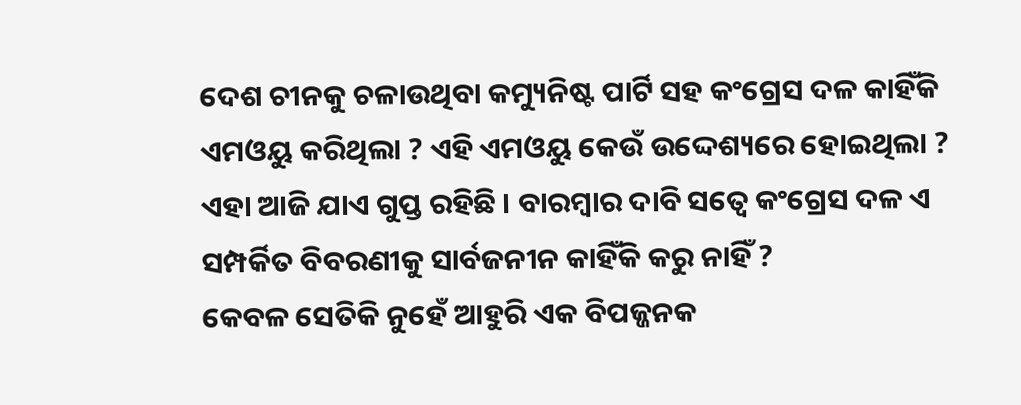ଦେଶ ଚୀନକୁ ଚଳାଉଥିବା କମ୍ୟୁନିଷ୍ଟ ପାର୍ଟି ସହ କଂଗ୍ରେସ ଦଳ କାହିଁକି ଏମଓୟୁ କରିଥିଲା ? ଏହି ଏମଓୟୁ କେଉଁ ଉଦ୍ଦେଶ୍ୟରେ ହୋଇଥିଲା ? ଏହା ଆଜି ଯାଏ ଗୁପ୍ତ ରହିଛି । ବାରମ୍ବାର ଦାବି ସତ୍ୱେ କଂଗ୍ରେସ ଦଳ ଏ ସମ୍ପର୍କିତ ବିବରଣୀକୁ ସାର୍ବଜନୀନ କାହିଁକି କରୁ ନାହିଁ ?
କେବଳ ସେତିକି ନୁହେଁ ଆହୁରି ଏକ ବିପଜ୍ଜନକ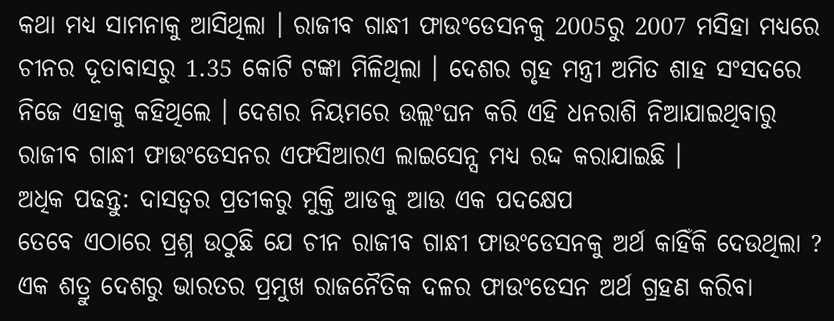କଥା ମଧ୍ୟ ସାମନାକୁ ଆସିଥିଲା । ରାଜୀବ ଗାନ୍ଧୀ ଫାଉଂଡେସନକୁ 2005ରୁ 2007 ମସିହା ମଧ୍ୟରେ ଚୀନର ଦୂତାବାସରୁ 1.35 କୋଟି ଟଙ୍କା ମିଳିଥିଲା । ଦେଶର ଗୃହ ମନ୍ତ୍ରୀ ଅମିତ ଶାହ ସଂସଦରେ ନିଜେ ଏହାକୁ କହିଥିଲେ । ଦେଶର ନିୟମରେ ଉଲ୍ଲଂଘନ କରି ଏହି ଧନରାଶି ନିଆଯାଇଥିବାରୁ ରାଜୀବ ଗାନ୍ଧୀ ଫାଉଂଡେସନର ଏଫସିଆରଏ ଲାଇସେନ୍ସ ମଧ୍ୟ ରଦ୍ଦ କରାଯାଇଛି ।
ଅଧିକ ପଢନ୍ତୁ: ଦାସତ୍ୱର ପ୍ରତୀକରୁ ମୁକ୍ତି ଆଡକୁ ଆଉ ଏକ ପଦକ୍ଷେପ
ତେବେ ଏଠାରେ ପ୍ରଶ୍ନ ଉଠୁଛି ଯେ ଚୀନ ରାଜୀବ ଗାନ୍ଧୀ ଫାଉଂଡେସନକୁ ଅର୍ଥ କାହିଁକି ଦେଉଥିଲା ? ଏକ ଶତ୍ରୁ ଦେଶରୁ ଭାରତର ପ୍ରମୁଖ ରାଜନୈତିକ ଦଳର ଫାଉଂଡେସନ ଅର୍ଥ ଗ୍ରହଣ କରିବା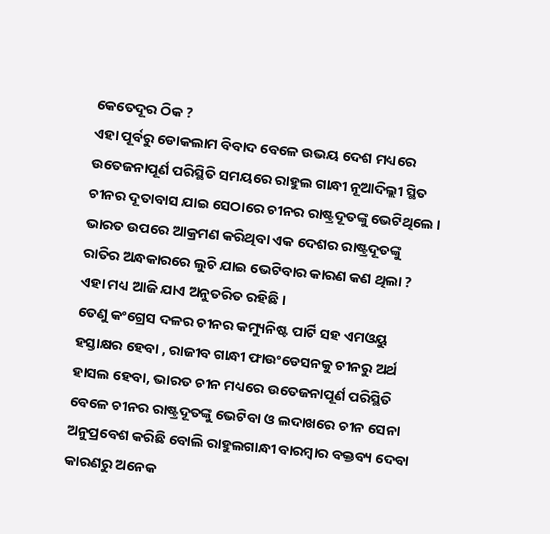କେତେଦୂର ଠିକ ?
ଏହା ପୂର୍ବରୁ ଡୋକଲାମ ବିବାଦ ବେଳେ ଉଭୟ ଦେଶ ମଧ୍ୟରେ ଉତେଜନାପୂର୍ଣ ପରିସ୍ଥିତି ସମୟରେ ରାହୁଲ ଗାନ୍ଧୀ ନୂଆଦିଲ୍ଲୀ ସ୍ଥିତ ଚୀନର ଦୂତାବାସ ଯାଇ ସେଠାରେ ଚୀନର ରାଷ୍ଟ୍ରଦୂତଙ୍କୁ ଭେଟିଥିଲେ । ଭାରତ ଉପରେ ଆକ୍ରମଣ କରିଥିବା ଏକ ଦେଶର ରାଷ୍ଟ୍ରଦୂତଙ୍କୁ ରାତିର ଅନ୍ଧକାରରେ ଲୁଚି ଯାଇ ଭେଟିବାର କାରଣ କଣ ଥିଲା ? ଏହା ମଧ୍ୟ ଆଜି ଯାଏ ଅନୁତରିତ ରହିଛି ।
ତେଣୁ କଂଗ୍ରେସ ଦଳର ଚୀନର କମ୍ୟୁନିଷ୍ଟ ପାର୍ଟି ସହ ଏମଓୟୁ ହସ୍ତାକ୍ଷର ହେବା , ରାଜୀବ ଗାନ୍ଧୀ ଫାଉଂଡେସନକୁ ଚୀନରୁ ଅର୍ଥ ହାସଲ ହେବା, ଭାରତ ଚୀନ ମଧ୍ୟରେ ଉତେଜନାପୂର୍ଣ ପରିସ୍ଥିତି ବେଳେ ଚୀନର ରାଷ୍ଟ୍ରଦୂତଙ୍କୁ ଭେଟିବା ଓ ଲଦାଖରେ ଚୀନ ସେନା ଅନୁପ୍ରବେଶ କରିଛି ବୋଲି ରାହୁଲଗାନ୍ଧୀ ବାରମ୍ବାର ବକ୍ତବ୍ୟ ଦେବା କାରଣରୁ ଅନେକ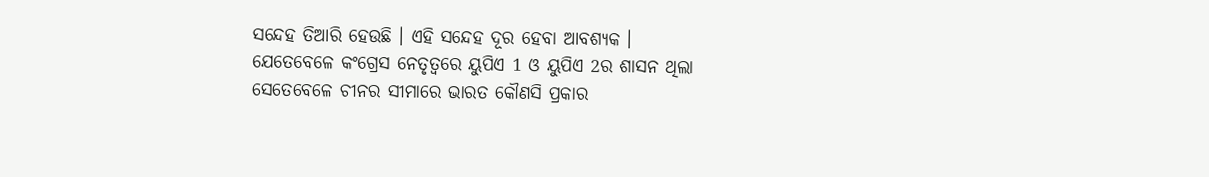ସନ୍ଦେହ ତିଆରି ହେଉଛି । ଏହି ସନ୍ଦେହ ଦୂର ହେବା ଆବଶ୍ୟକ ।
ଯେତେବେଳେ କଂଗ୍ରେସ ନେତୃତ୍ୱରେ ୟୁପିଏ 1 ଓ ୟୁପିଏ 2ର ଶାସନ ଥିଲା ସେତେବେଳେ ଚୀନର ସୀମାରେ ଭାରତ କୌଣସି ପ୍ରକାର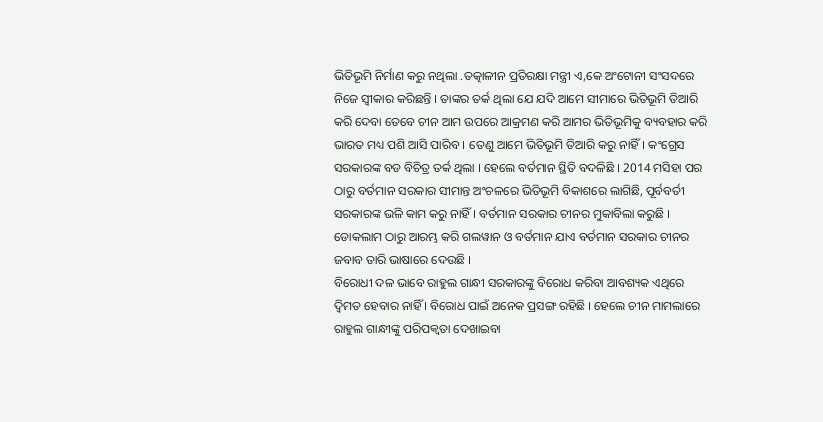ଭିତିଭୂମି ନିର୍ମାଣ କରୁ ନଥିଲା .ତତ୍କାଳୀନ ପ୍ରତିରକ୍ଷା ମନ୍ତ୍ରୀ ଏ,କେ ଅଂଟୋନୀ ସଂସଦରେ ନିଜେ ସ୍ୱୀକାର କରିଛନ୍ତି । ତାଙ୍କର ତର୍କ ଥିଲା ଯେ ଯଦି ଆମେ ସୀମାରେ ଭିତିଭୂମି ତିଆରି କରି ଦେବା ତେବେ ଚୀନ ଆମ ଉପରେ ଆକ୍ରମଣ କରି ଆମର ଭିତିଭୂମିକୁ ବ୍ୟବହାର କରି ଭାରତ ମଧ୍ୟ ପଶି ଆସି ପାରିବ । ତେଣୁ ଆମେ ଭିତିଭୂମି ତିଆରି କରୁ ନାହିଁ। କଂଗ୍ରେସ ସରକାରଙ୍କ ବଡ ବିଚିତ୍ର ତର୍କ ଥିଲା । ହେଲେ ବର୍ତମାନ ସ୍ଥିତି ବଦଳିଛି । 2014 ମସିହା ପର ଠାରୁ ବର୍ତମାନ ସରକାର ସୀମାନ୍ତ ଅଂଚଳରେ ଭିତିଭୂମି ବିକାଶରେ ଲାଗିଛି, ପୂର୍ବବର୍ତୀ ସରକାରଙ୍କ ଭଳି କାମ କରୁ ନାହିଁ । ବର୍ତମାନ ସରକାର ଚୀନର ମୁକାବିଲା କରୁଛି । ଡୋକଲାମ ଠାରୁ ଆରମ୍ଭ କରି ଗଲୱାନ ଓ ବର୍ତମାନ ଯାଏ ବର୍ତମାନ ସରକାର ଚୀନର ଜବାବ ତାରି ଭାଷାରେ ଦେଉଛି ।
ବିରୋଧୀ ଦଳ ଭାବେ ରାହୁଲ ଗାନ୍ଧୀ ସରକାରଙ୍କୁ ବିରୋଧ କରିବା ଆବଶ୍ୟକ ଏଥିରେ ଦ୍ୱିମତ ହେବାର ନାହିଁ । ବିରୋଧ ପାଇଁ ଅନେକ ପ୍ରସଙ୍ଗ ରହିଛି । ହେଲେ ଚୀନ ମାମଲାରେ ରାହୁଲ ଗାନ୍ଧୀଙ୍କୁ ପରିପକ୍ୱତା ଦେଖାଇବା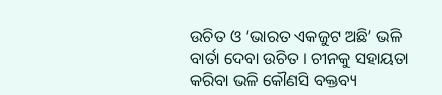ଉଚିତ ଓ ‘ଭାରତ ଏକଜୁଟ ଅଛି’ ଭଳି ବାର୍ତା ଦେବା ଉଚିତ । ଚୀନକୁ ସହାୟତା କରିବା ଭଳି କୌଣସି ବକ୍ତବ୍ୟ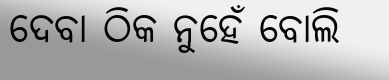ଦେବା ଠିକ ନୁହେଁ ବୋଲି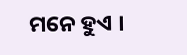ମନେ ହୁଏ ।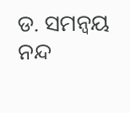ଡ. ସମନ୍ୱୟ ନନ୍ଦ